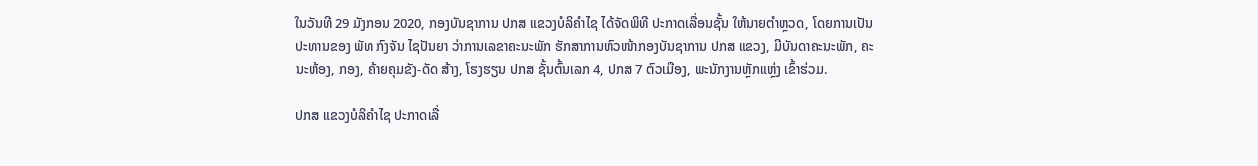ໃນວັນທີ 29 ມັງກອນ 2020, ກອງບັນຊາການ ປກສ ແຂວງບໍລິຄຳໄຊ ໄດ້ຈັດພິທີ ປະກາດເລື່ອນຊັ້ນ ໃຫ້ນາຍຕຳຫຼວດ, ໂດຍການເປັນປະທານຂອງ ພັທ ກົງຈັນ ໄຊປັນຍາ ວ່າການເລຂາຄະນະພັກ ຮັກສາການຫົວໜ້າກອງບັນຊາການ ປກສ ແຂວງ, ມີບັນດາຄະນະພັກ, ຄະນະຫ້ອງ, ກອງ, ຄ້າຍຄຸມຂັງ-ດັດ ສ້າງ, ໂຮງຮຽນ ປກສ ຊັ້ນຕົ້ນເລກ 4, ປກສ 7 ຕົວເມືອງ, ພະນັກງານຫຼັກແຫຼ່ງ ເຂົ້າຮ່ວມ.

ປກສ ແຂວງບໍລິຄຳໄຊ ປະກາດເລື່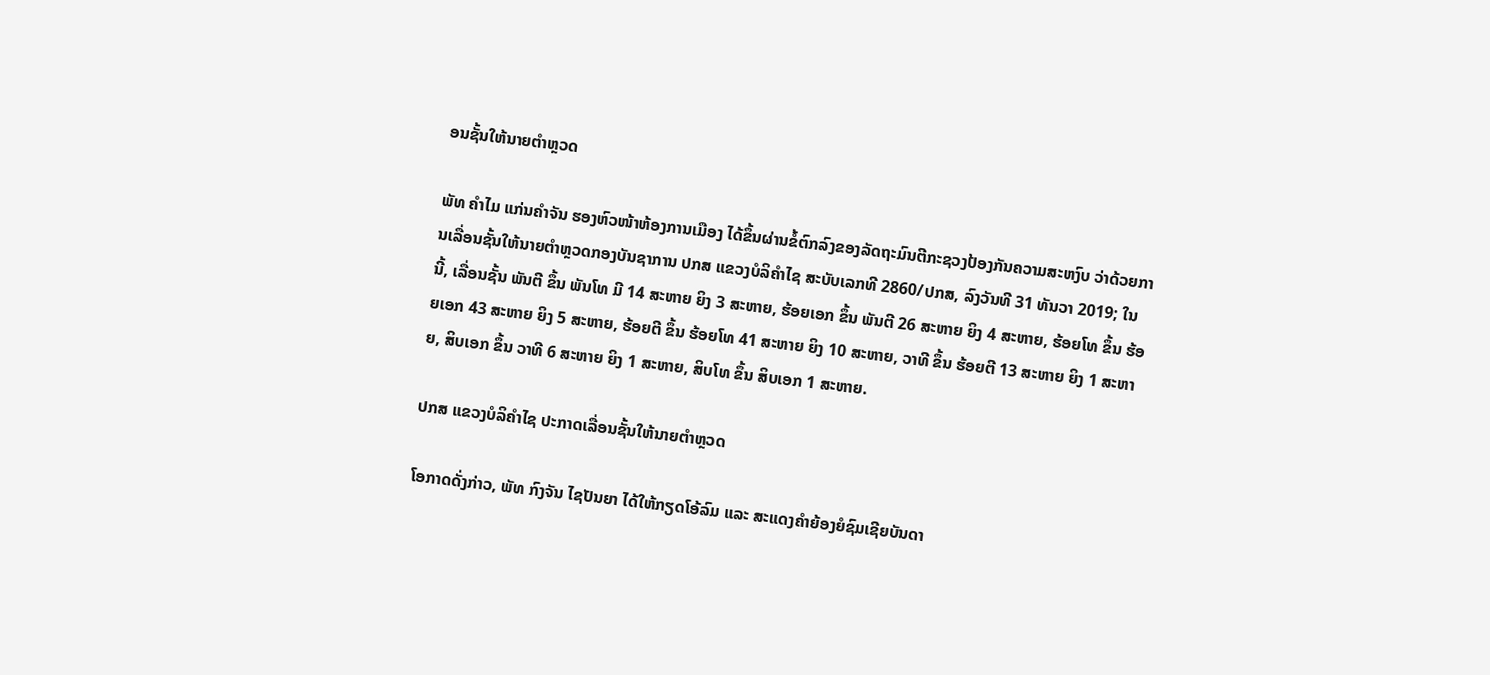ອນຊັ້ນໃຫ້ນາຍຕຳຫຼວດ

ພັທ ຄຳໄມ ແກ່ນຄຳຈັນ ຮອງຫົວໜ້າຫ້ອງການເມືອງ ໄດ້ຂຶ້ນຜ່ານຂໍ້ຕົກລົງຂອງລັດຖະມົນຕີກະຊວງປ້ອງກັນຄວາມສະຫງົບ ວ່າດ້ວຍການເລື່ອນຊັ້ນໃຫ້ນາຍຕຳຫຼວດກອງບັນຊາການ ປກສ ແຂວງບໍລິຄຳໄຊ ສະບັບເລກທີ 2860/ປກສ, ລົງວັນທີ 31 ທັນວາ 2019; ໃນນີ້, ເລື່ອນຊັ້ນ ພັນຕີ ຂຶ້ນ ພັນໂທ ມີ 14 ສະຫາຍ ຍິງ 3 ສະຫາຍ, ຮ້ອຍເອກ ຂຶ້ນ ພັນຕີ 26 ສະຫາຍ ຍິງ 4 ສະຫາຍ, ຮ້ອຍໂທ ຂຶ້ນ ຮ້ອຍເອກ 43 ສະຫາຍ ຍິງ 5 ສະຫາຍ, ຮ້ອຍຕີ ຂຶ້ນ ຮ້ອຍໂທ 41 ສະຫາຍ ຍິງ 10 ສະຫາຍ, ວາທີ ຂຶ້ນ ຮ້ອຍຕີ 13 ສະຫາຍ ຍິງ 1 ສະຫາຍ, ສິບເອກ ຂຶ້ນ ວາທີ 6 ສະຫາຍ ຍິງ 1 ສະຫາຍ, ສິບໂທ ຂຶ້ນ ສິບເອກ 1 ສະຫາຍ.

ປກສ ແຂວງບໍລິຄຳໄຊ ປະກາດເລື່ອນຊັ້ນໃຫ້ນາຍຕຳຫຼວດ

ໂອກາດດັ່ງກ່າວ, ພັທ ກົງຈັນ ໄຊປັນຍາ ໄດ້ໃຫ້ກຽດໂອ້ລົມ ແລະ ສະແດງຄຳຍ້ອງຍໍຊົມເຊີຍບັນດາ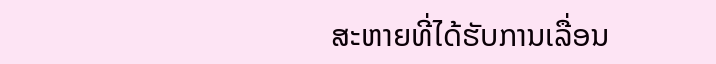ສະຫາຍທີ່ໄດ້ຮັບການເລື່ອນ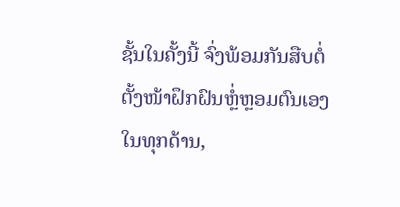ຊັ້ນໃນຄັ້ງນີ້ ຈົ່ງພ້ອມກັນສືບຕໍ່ຕັ້ງໜ້າຝຶກຝົນຫຼ່ໍຫຼອມຕົນເອງໃນທຸກດ້ານ,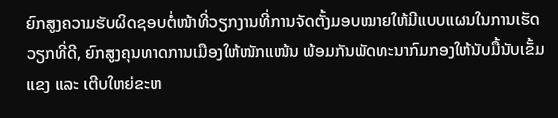ຍົກສູງຄວາມຮັບຜິດຊອບຕໍ່ໜ້າທີ່ວຽກງານທີ່ການຈັດຕັ້ງມອບໝາຍໃຫ້ມີແບບແຜນໃນການເຮັດວຽກທີ່ດີ, ຍົກສູງຄຸນທາດການເມືອງໃຫ້ໜັກແໜ້ນ ພ້ອມກັນພັດທະນາກົມກອງໃຫ້ນັບມື້ນັບເຂັ້ມແຂງ ແລະ ເຕີບໃຫຍ່ຂະຫ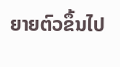ຍາຍຕົວຂຶ້ນໄປ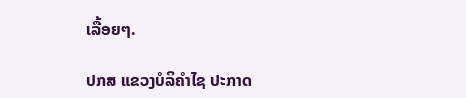ເລື້ອຍໆ.

ປກສ ແຂວງບໍລິຄຳໄຊ ປະກາດ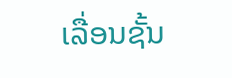ເລື່ອນຊັ້ນ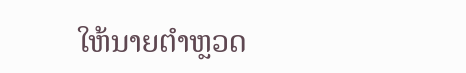ໃຫ້ນາຍຕຳຫຼວດ